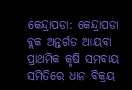କେନ୍ଦ୍ରାପଡା: କେନ୍ଦ୍ରାପଡା ବ୍ଲକ ଅନ୍ତର୍ଗତ ଆୟବା ପ୍ରାଥମିକ କୃଷି ସମବାୟ ସମିତିରେ ଧାନ ବିକ୍ରୟ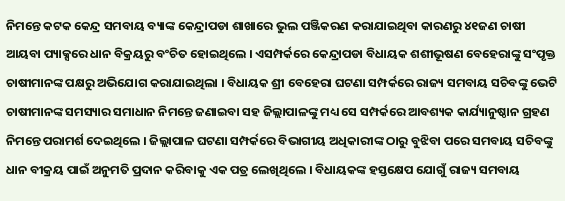ନିମନ୍ତେ କଟକ କେନ୍ଦ୍ର ସମବାୟ ବ୍ୟାଙ୍କ କେନ୍ଦ୍ରାପଡା ଶାଖାରେ ଭୁଲ ପଞ୍ଜିକରଣ କରାଯାଇଥିବା କାରଣରୁ ୪୧ଜଣ ଚାଷୀ ଆୟବା ପ୍ୟାକ୍ସରେ ଧାନ ବିକ୍ରୟରୁ ବଂଚିତ ହୋଇଥିଲେ । ଏସମ୍ପର୍କରେ କେନ୍ଦ୍ରାପଡା ବିଧାୟକ ଶଶୀଭୂଷଣ ବେହେରାଙ୍କୁ ସଂପୃକ୍ତ ଚାଷୀମାନଙ୍କ ପକ୍ଷରୁ ଅଭିଯୋଗ କରାଯାଇଥିଲା । ବିଧାୟକ ଶ୍ରୀ ବେହେରା ଘଟଣା ସମ୍ପର୍କରେ ରାଜ୍ୟ ସମବାୟ ସଚିବଙ୍କୁ ଭେଟି ଚାଷୀମାନଙ୍କ ସମସ୍ୟାର ସମାଧାନ ନିମନ୍ତେ ଜଣାଇବା ସହ ଜିଲ୍ଲାପାଳଙ୍କୁ ମଧ୍ୟ ସେ ସମ୍ପର୍କରେ ଆବଶ୍ୟକ କାର୍ଯ୍ୟାନୁଷ୍ଠାନ ଗ୍ରହଣ ନିମନ୍ତେ ପରାମର୍ଶ ଦେଇଥିଲେ । ଜିଲ୍ଲାପାଳ ଘଟଣା ସମ୍ପର୍କରେ ବିଭାଗୀୟ ଅଧିକାରୀଙ୍କ ଠାରୁ ବୁଝିବା ପରେ ସମବାୟ ସଚିବଙ୍କୁ ଧାନ ବୀକ୍ରୟ ପାଇଁ ଅନୁମତି ପ୍ରଦାନ କରିବାକୁ ଏକ ପତ୍ର ଲେଖିଥିଲେ । ବିଧାୟକଙ୍କ ହସ୍ତକ୍ଷେପ ଯୋଗୁଁ ରାଜ୍ୟ ସମବାୟ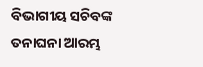ବିଭାଗୀୟ ସଚିବଙ୍କ ତନାଘନା ଆରମ୍ଭ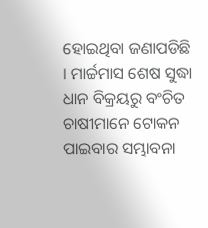ହୋଇଥିବା ଜଣାପଡିଛି । ମାର୍ଚ୍ଚମାସ ଶେଷ ସୁଦ୍ଧା ଧାନ ବିକ୍ରୟରୁ ବଂଚିତ ଚାଷୀମାନେ ଟୋକନ ପାଇବାର ସମ୍ଭାବନା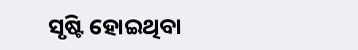ସୃଷ୍ଟି ହୋଇଥିବା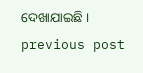ଦେଖାଯାଇଛି ।
previous post